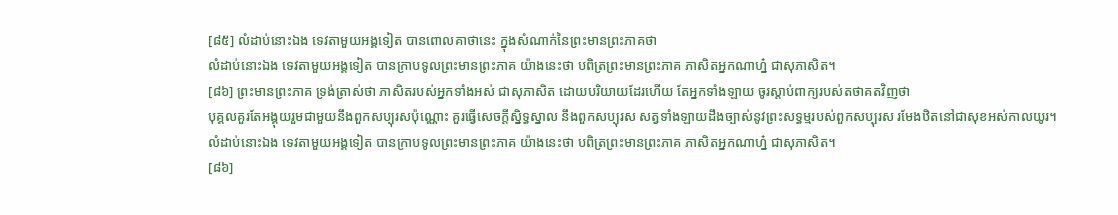[៨៥] លំដាប់នោះឯង ទេវតាមួយអង្គទៀត បានពោលគាថានេះ ក្នុងសំណាក់នៃព្រះមានព្រះភាគថា
លំដាប់នោះឯង ទេវតាមួយអង្គទៀត បានក្រាបទូលព្រះមានព្រះភាគ យ៉ាងនេះថា បពិត្រព្រះមានព្រះភាគ ភាសិតអ្នកណាហ្ន៎ ជាសុភាសិត។
[៨៦] ព្រះមានព្រះភាគ ទ្រង់ត្រាស់ថា ភាសិតរបស់អ្នកទាំងអស់ ជាសុភាសិត ដោយបរិយាយដែរហើយ តែអ្នកទាំងឡាយ ចូរស្តាប់ពាក្យរបស់តថាគតវិញថា
បុគ្គលគួរតែអង្គុយរួមជាមួយនឹងពួកសប្បុរសប៉ុណ្ណោះ គួរធ្វើសេចក្តីស្និទ្ធស្នាល នឹងពួកសប្បុរស សត្វទាំងឡាយដឹងច្បាស់នូវព្រះសទ្ធម្មរបស់ពួកសប្បុរស រមែងឋិតនៅជាសុខអស់កាលយូរ។
លំដាប់នោះឯង ទេវតាមួយអង្គទៀត បានក្រាបទូលព្រះមានព្រះភាគ យ៉ាងនេះថា បពិត្រព្រះមានព្រះភាគ ភាសិតអ្នកណាហ្ន៎ ជាសុភាសិត។
[៨៦]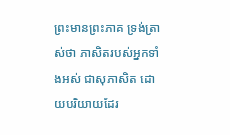ព្រះមានព្រះភាគ ទ្រង់ត្រាស់ថា ភាសិតរបស់អ្នកទាំងអស់ ជាសុភាសិត ដោយបរិយាយដែរ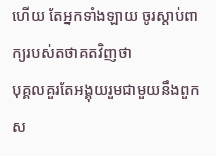ហើយ តែអ្នកទាំងឡាយ ចូរស្តាប់ពាក្យរបស់តថាគតវិញថា
បុគ្គលគួរតែអង្គុយរួមជាមួយនឹងពួកស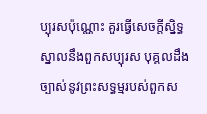ប្បុរសប៉ុណ្ណោះ គួរធ្វើសេចក្តីស្និទ្ធស្នាលនឹងពួកសប្បុរស បុគ្គលដឹងច្បាស់នូវព្រះសទ្ធម្មរបស់ពួកស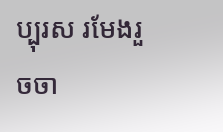ប្បុរស រមែងរួចចា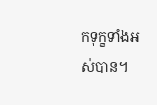កទុក្ខទាំងអស់បាន។